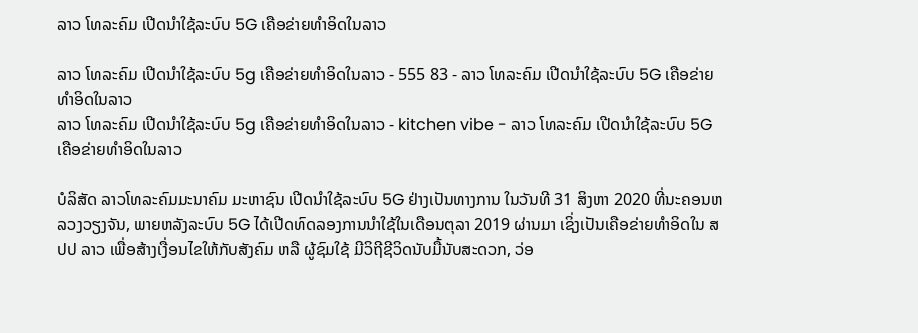ລາວ ໂທລະຄົມ ເປີດນຳໃຊ້ລະບົບ 5G ເຄືອຂ່າຍທຳອິດໃນລາວ

ລາວ ໂທລະຄົມ ເປີດນຳໃຊ້ລະບົບ 5g ເຄືອຂ່າຍທຳອິດໃນລາວ - 555 83 - ລາວ ໂທລະຄົມ ເປີດນຳໃຊ້ລະບົບ 5G ເຄືອຂ່າຍທຳອິດໃນລາວ
ລາວ ໂທລະຄົມ ເປີດນຳໃຊ້ລະບົບ 5g ເຄືອຂ່າຍທຳອິດໃນລາວ - kitchen vibe - ລາວ ໂທລະຄົມ ເປີດນຳໃຊ້ລະບົບ 5G ເຄືອຂ່າຍທຳອິດໃນລາວ

ບໍລິສັດ ລາວໂທລະຄົມມະນາຄົມ ມະຫາຊົນ ເປີດນຳໃຊ້ລະບົບ 5G ຢ່າງເປັນທາງການ ໃນວັນທີ 31 ສິງຫາ 2020 ທີ່ນະຄອນຫລວງວຽງຈັນ, ພາຍຫລັງລະບົບ 5G ໄດ້ເປີດທົດລອງການນຳໃຊ້ໃນເດືອນຕຸລາ 2019 ຜ່ານມາ ເຊິ່ງເປັນເຄືອຂ່າຍທຳອິດໃນ ສປປ ລາວ ເພື່ອສ້າງເງື່ອນໄຂໃຫ້ກັບສັງຄົມ ຫລື ຜູ້ຊົມໃຊ້ ມີວິຖີຊີວິດນັບມື້ນັບສະດວກ, ວ່ອ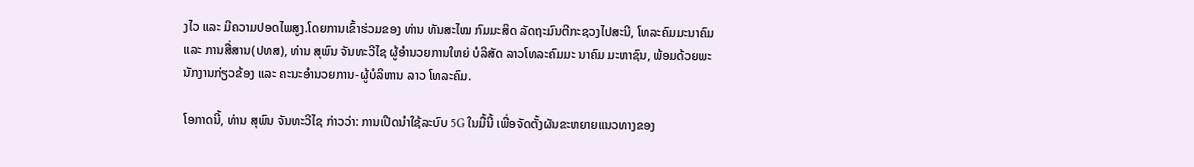ງໄວ ແລະ ມີຄວາມປອດໄພສູງ.ໂດຍການເຂົ້າຮ່ວມຂອງ ທ່ານ ທັນສະໄໝ ກົມມະສິດ ລັດຖະມົນຕີກະຊວງໄປສະນີ, ໂທລະຄົມມະນາຄົມ ແລະ ການສື່ສານ(ປທສ), ທ່ານ ສຸພົນ ຈັນທະວີໄຊ ຜູ້ອຳນວຍການໃຫຍ່ ບໍລິສັດ ລາວໂທລະຄົມມະ ນາຄົມ ມະຫາຊົນ, ພ້ອມດ້ວຍພະນັກງານກ່ຽວຂ້ອງ ແລະ ຄະນະອຳນວຍການ-ຜູ້ບໍລິຫານ ລາວ ໂທລະຄົມ.

ໂອກາດນີ້, ທ່ານ ສຸພົນ ຈັນທະວີໄຊ ກ່າວວ່າ: ການເປີດນໍາໃຊ້ລະບົບ 5G ໃນມື້ນີ້ ເພື່ອຈັດຕັ້ງຜັນຂະຫຍາຍແນວທາງຂອງ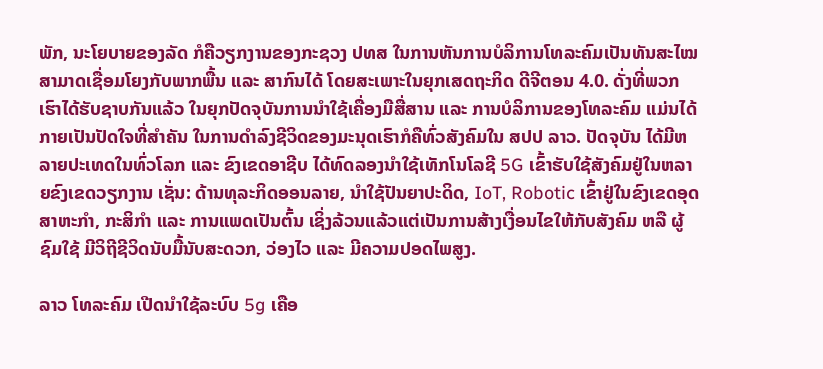ພັກ, ນະໂຍບາຍຂອງລັດ ກໍຄືວຽກງານຂອງກະຊວງ ປທສ ໃນການຫັນການບໍລິການໂທລະຄົມເປັນທັນສະໄໝ ສາມາດເຊື່ອມໂຍງກັບພາກພື້ນ ແລະ ສາກົນໄດ້ ໂດຍສະເພາະໃນຍຸກເສດຖະກິດ ດີຈີຕອນ 4.0. ດັ່ງທີ່ພວກເຮົາໄດ້ຮັບຊາບກັນແລ້ວ ໃນຍຸກປັດຈຸບັນການນຳໃຊ້ເຄື່ອງມືສື່ສານ ແລະ ການບໍລິການຂອງໂທລະຄົມ ແມ່ນໄດ້ກາຍເປັນປັດໃຈທີ່ສຳຄັນ ໃນການດຳລົງຊີວິດຂອງມະນຸດເຮົາກໍຄືທົ່ວສັງຄົມໃນ ສປປ ລາວ. ປັດຈຸບັນ ໄດ້ມີຫລາຍປະເທດໃນທົ່ວໂລກ ແລະ ຂົງເຂດອາຊີບ ໄດ້ທົດລອງນຳໃຊ້ເທັກໂນໂລຊີ 5G ເຂົ້າຮັບໃຊ້ສັງຄົມຢູ່ໃນຫລາຍຂົງເຂດວຽກງານ ເຊັ່ນ: ດ້ານທຸລະກິດອອນລາຍ, ນຳໃຊ້ປັນຍາປະດິດ, IoT, Robotic ເຂົ້າຢູ່ໃນຂົງເຂດອຸດສາຫະກຳ, ກະສິກຳ ແລະ ການແພດເປັນຕົ້ນ ເຊິ່ງລ້ວນແລ້ວແຕ່ເປັນການສ້າງເງື່ອນໄຂໃຫ້ກັບສັງຄົມ ຫລື ຜູ້ຊົມໃຊ້ ມີວິຖີຊີວິດນັບມື້ນັບສະດວກ, ວ່ອງໄວ ແລະ ມີຄວາມປອດໄພສູງ.

ລາວ ໂທລະຄົມ ເປີດນຳໃຊ້ລະບົບ 5g ເຄືອ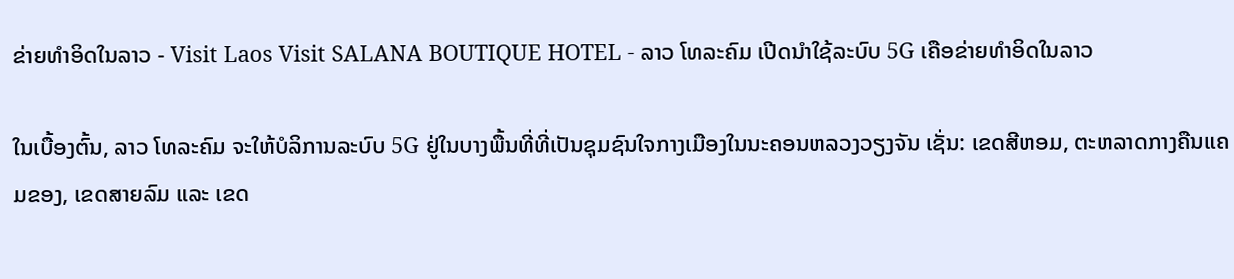ຂ່າຍທຳອິດໃນລາວ - Visit Laos Visit SALANA BOUTIQUE HOTEL - ລາວ ໂທລະຄົມ ເປີດນຳໃຊ້ລະບົບ 5G ເຄືອຂ່າຍທຳອິດໃນລາວ

ໃນເບື້ອງຕົ້ນ, ລາວ ໂທລະຄົມ ຈະໃຫ້ບໍລິການລະບົບ 5G ຢູ່ໃນບາງພື້ນທີ່ທີ່ເປັນຊຸມຊົນໃຈກາງເມືອງໃນນະຄອນຫລວງວຽງຈັນ ເຊັ່ນ: ເຂດສີຫອມ, ຕະຫລາດກາງຄືນແຄມຂອງ, ເຂດສາຍລົມ ແລະ ເຂດ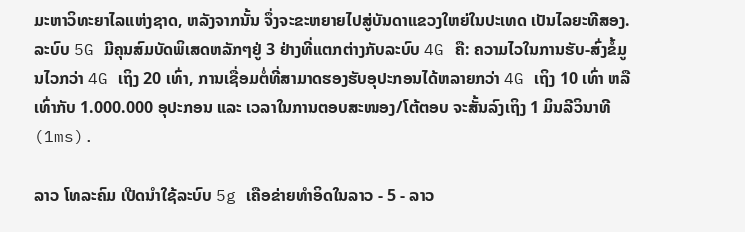ມະຫາວິທະຍາໄລແຫ່ງຊາດ, ຫລັງຈາກນັ້ນ ຈຶ່ງຈະຂະຫຍາຍໄປສູ່ບັນດາແຂວງໃຫຍ່ໃນປະເທດ ເປັນໄລຍະທີສອງ. ລະບົບ 5G ມີຄຸນສົມບັດພິເສດຫລັກໆຢູ່ 3 ຢ່າງທີ່ແຕກຕ່າງກັບລະບົບ 4G ຄື: ຄວາມໄວໃນການຮັບ-ສົ່ງຂໍ້ມູນໄວກວ່າ 4G ເຖິງ 20 ເທົ່າ, ການເຊື່ອມຕໍ່ທີ່ສາມາດຮອງຮັບອຸປະກອນໄດ້ຫລາຍກວ່າ 4G ເຖິງ 10 ເທົ່າ ຫລື ເທົ່າກັບ 1.000.000 ອຸປະກອນ ແລະ ເວລາໃນການຕອບສະໜອງ/ໂຕ້ຕອບ ຈະສັ້ນລົງເຖິງ 1 ມິນລີວິນາທີ (1ms).

ລາວ ໂທລະຄົມ ເປີດນຳໃຊ້ລະບົບ 5g ເຄືອຂ່າຍທຳອິດໃນລາວ - 5 - ລາວ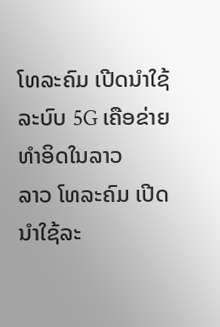ໂທລະຄົມ ເປີດນຳໃຊ້ລະບົບ 5G ເຄືອຂ່າຍທຳອິດໃນລາວ
ລາວ ໂທລະຄົມ ເປີດນຳໃຊ້ລະ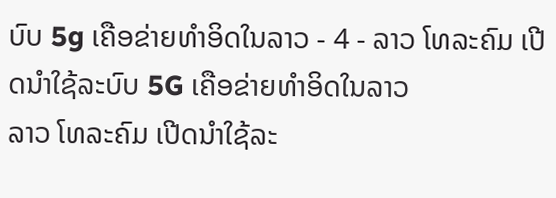ບົບ 5g ເຄືອຂ່າຍທຳອິດໃນລາວ - 4 - ລາວ ໂທລະຄົມ ເປີດນຳໃຊ້ລະບົບ 5G ເຄືອຂ່າຍທຳອິດໃນລາວ
ລາວ ໂທລະຄົມ ເປີດນຳໃຊ້ລະ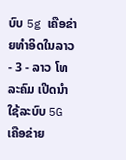ບົບ 5g ເຄືອຂ່າຍທຳອິດໃນລາວ - 3 - ລາວ ໂທລະຄົມ ເປີດນຳໃຊ້ລະບົບ 5G ເຄືອຂ່າຍ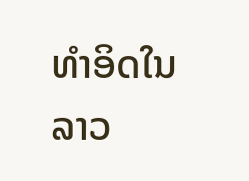ທຳອິດໃນລາວ